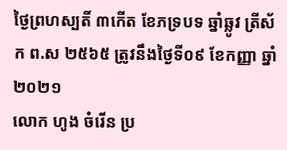ថ្ងៃព្រហស្បតិ៍ ៣កើត ខែភទ្របទ ឆ្នាំឆ្លូវ ត្រីស័ក ព.ស ២៥៦៥ ត្រូវនឹងថ្ងៃទី០៩ ខែកញ្ញា ឆ្នាំ២០២១
លោក ហូង ចំរើន ប្រ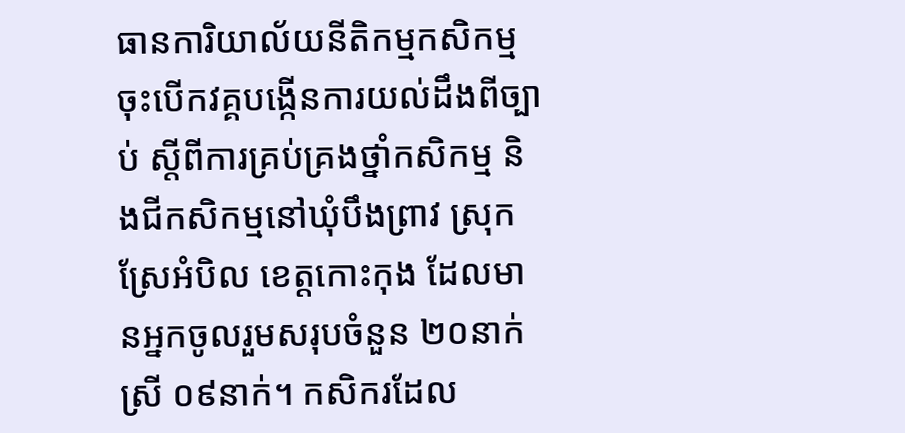ធានការិយាល័យនីតិកម្មកសិកម្ម ចុះបើកវគ្គបង្កើនការយល់ដឹងពីច្បាប់ ស្តីពីការគ្រប់គ្រងថ្នាំកសិកម្ម និងជីកសិកម្មនៅឃុំបឹងព្រាវ ស្រុកស្រែអំបិល ខេត្តកោះកុង ដែលមានអ្នកចូលរួមសរុបចំនួន ២០នាក់ ស្រី ០៩នាក់។ កសិករដែល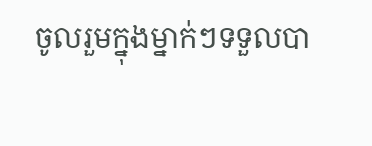ចូលរួមក្នុងម្នាក់ៗទទួលបា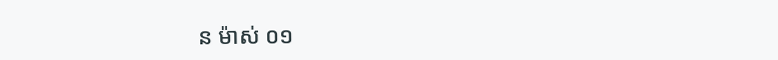ន ម៉ាស់ ០១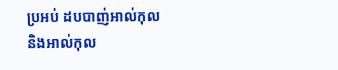ប្រអប់ ដបបាញ់អាល់កុល និងអាល់កុល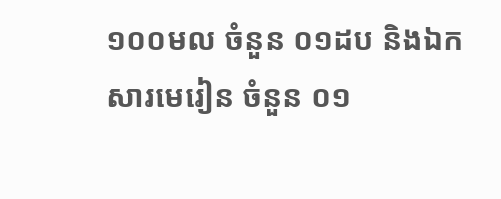១០០មល ចំនួន ០១ដប និងឯកសារមេរៀន ចំនួន ០១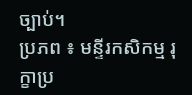ច្បាប់។
ប្រភព ៖ មន្ទីរកសិកម្ម រុក្ខាប្រ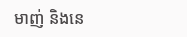មាញ់ និងនេ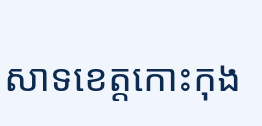សាទខេត្តកោះកុង